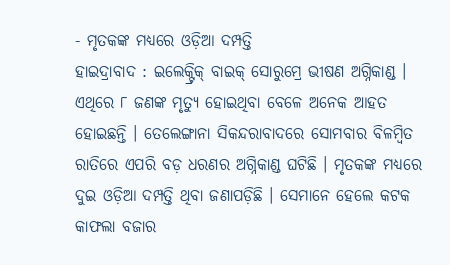- ମୃତକଙ୍କ ମଧ୍ୟରେ ଓଡ଼ିଆ ଦମ୍ପତ୍ତି
ହାଇଦ୍ରାବାଦ : ଇଲେକ୍ଟ୍ରିକ୍ ବାଇକ୍ ସୋରୁମ୍ରେ ଭୀଷଣ ଅଗ୍ନିକାଣ୍ଡ । ଏଥିରେ ୮ ଜଣଙ୍କ ମୃତ୍ୟୁ ହୋଇଥିବା ବେଳେ ଅନେକ ଆହତ ହୋଇଛନ୍ତି । ତେଲେଙ୍ଗାନା ସିକନ୍ଦରାବାଦରେ ସୋମବାର ବିଳମ୍ୱିତ ରାତିରେ ଏପରି ବଡ଼ ଧରଣର ଅଗ୍ନିକାଣ୍ଡ ଘଟିଛି । ମୃତକଙ୍କ ମଧ୍ୟରେ ଦୁଇ ଓଡ଼ିଆ ଦମ୍ପତ୍ତି ଥିବା ଜଣାପଡ଼ିଛି । ସେମାନେ ହେଲେ କଟକ କାଫଲା ବଜାର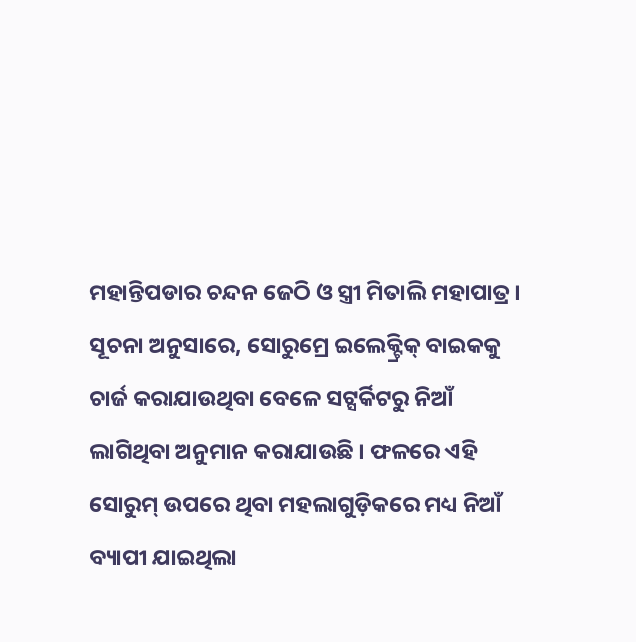ମହାନ୍ତିପଡାର ଚନ୍ଦନ ଜେଠି ଓ ସ୍ତ୍ରୀ ମିତାଲି ମହାପାତ୍ର ।
ସୂଚନା ଅନୁସାରେ, ସୋରୁମ୍ରେ ଇଲେକ୍ଟ୍ରିକ୍ ବାଇକକୁ ଚାର୍ଜ କରାଯାଉଥିବା ବେଳେ ସଟ୍ସର୍କିଟରୁ ନିଆଁ ଲାଗିଥିବା ଅନୁମାନ କରାଯାଉଛି । ଫଳରେ ଏହି ସୋରୁମ୍ ଉପରେ ଥିବା ମହଲାଗୁଡ଼ିକରେ ମଧ୍ୟ ନିଆଁ ବ୍ୟାପୀ ଯାଇଥିଲା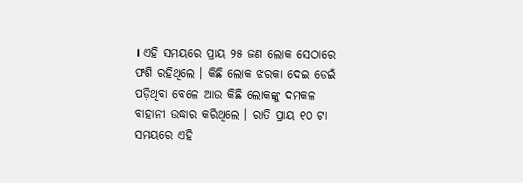। ଏହି ସମୟରେ ପ୍ରାୟ ୨୫ ଜଣ ଲୋକ ସେଠାରେ ଫଶି ରହିଥିଲେ । କିଛି ଲୋକ ଝରକା ଦେଇ ଡେଇଁ ପଡ଼ିଥିବା ବେଳେ ଆଉ କିଛି ଲୋକଙ୍କୁ ଦମକଳ ବାହାନୀ ଉଦ୍ଧାର କରିଥିଲେ । ରାତି ପ୍ରାୟ ୧୦ ଟା ସମୟରେ ଏହି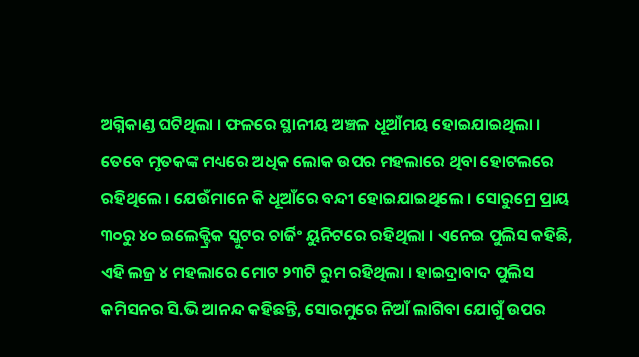ଅଗ୍ନିକାଣ୍ଡ ଘଟିଥିଲା । ଫଳରେ ସ୍ଥାନୀୟ ଅଞ୍ଚଳ ଧୂଆଁମୟ ହୋଇଯାଇଥିଲା ।
ତେବେ ମୃତକଙ୍କ ମଧ୍ୟରେ ଅଧିକ ଲୋକ ଉପର ମହଲାରେ ଥିବା ହୋଟଲରେ ରହିଥିଲେ । ଯେଉଁମାନେ କି ଧୂଆଁରେ ବନ୍ଦୀ ହୋଇଯାଇଥିଲେ । ସୋରୁମ୍ରେ ପ୍ରାୟ ୩୦ରୁ ୪୦ ଇଲେକ୍ଟ୍ରିକ ସ୍କୁଟର ଚାର୍ଜିଂ ୟୁନିଟରେ ରହିଥିଲା । ଏନେଇ ପୁଲିସ କହିଛି, ଏହି ଲଜ୍ର ୪ ମହଲାରେ ମୋଟ ୨୩ଟି ରୁମ ରହିଥିଲା । ହାଇଦ୍ରାବାଦ ପୁଲିସ କମିସନର ସି.ଭି ଆନନ୍ଦ କହିଛନ୍ତି, ସୋରମୁରେ ନିଆଁ ଲାଗିବା ଯୋଗୁଁ ଉପର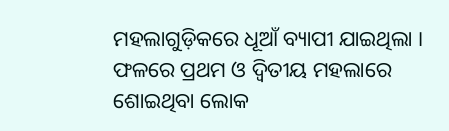ମହଲାଗୁଡ଼ିକରେ ଧୂଆଁ ବ୍ୟାପୀ ଯାଇଥିଲା । ଫଳରେ ପ୍ରଥମ ଓ ଦ୍ୱିତୀୟ ମହଲାରେ ଶୋଇଥିବା ଲୋକ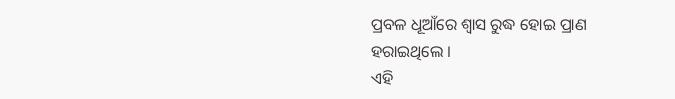ପ୍ରବଳ ଧୂଆଁରେ ଶ୍ୱାସ ରୁଦ୍ଧ ହୋଇ ପ୍ରାଣ ହରାଇଥିଲେ ।
ଏହି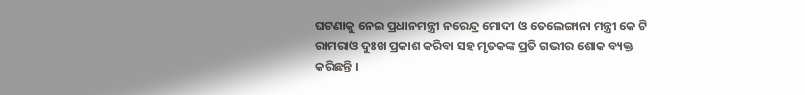ଘଟଣାକୁ ନେଇ ପ୍ରଧାନମନ୍ତ୍ରୀ ନରେନ୍ଦ୍ର ମୋଦୀ ଓ ତେଲେଙ୍ଗାନା ମନ୍ତ୍ରୀ କେ ଟି ରାମରାଓ ଦୁଃଖ ପ୍ରକାଶ କରିବା ସହ ମୃତକଙ୍କ ପ୍ରତି ଗଭୀର ଶୋକ ବ୍ୟକ୍ତ କରିଛନ୍ତି ।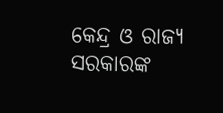କେନ୍ଦ୍ର ଓ ରାଜ୍ୟ ସରକାରଙ୍କ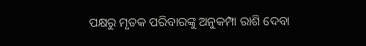ପକ୍ଷରୁ ମୃତକ ପରିବାରଙ୍କୁ ଅନୁକମ୍ପା ରାଶି ଦେବା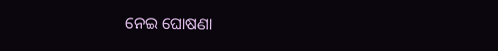ନେଇ ଘୋଷଣା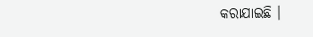କରାଯାଇଛି ।